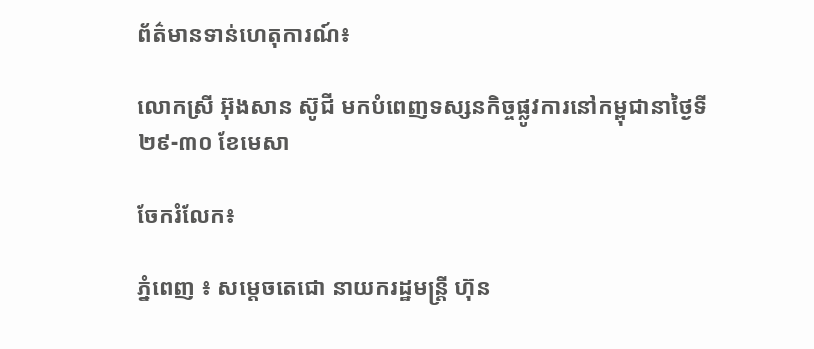ព័ត៌មានទាន់ហេតុការណ៍៖

លោកស្រី អ៊ុងសាន ស៊ូជី មកបំពេញទស្សនកិច្ចផ្លូវការនៅកម្ពុជានាថ្ងៃទី២៩-៣០ ខែមេសា

ចែករំលែក៖

ភ្នំពេញ ៖ សម្តេចតេជោ នាយករដ្ឋមន្ត្រី ហ៊ុន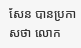សែន បានប្រកាសថា លោក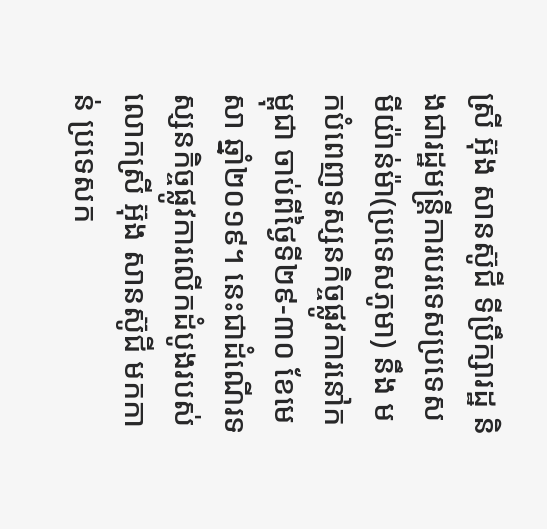ស្រី អ៊ុង សានស៊ូជី ទីប្រឹក្សារដ្ឋ និងជារដ្ឋមន្ត្រីការបរទេសប្រទេសមីយ៉ាន់ម៉ា(ប្រទេសភូមា) នឹង មកបំពេញទស្សនកិច្ចផ្លូវការនៅកម្ពុជា ចាប់ពីថ្ងៃទី២៩-៣០ ខែមេសា ឆ្នាំ២០១៩។ នេះជាដំណើរទស្សនកិច្ចផ្លូវការលើកដំបូងរបស់លោកស្រី អ៊ុង សានស៊ូជី មកកាន់ ប្រទេសក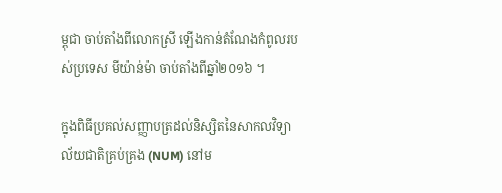ម្ពុជា ចាប់តាំងពីលោកស្រី ឡើងកាន់តំណែងកំពូលរបស់ប្រទេស មីយ៉ាន់ម៉ា ចាប់តាំងពីឆ្នាំ២០១៦ ។

ក្នុងពិធីប្រគល់សញ្ញាបត្រដល់និស្សិតនៃសាកលវិទ្យាល័យជាតិគ្រប់គ្រង (NUM) នៅម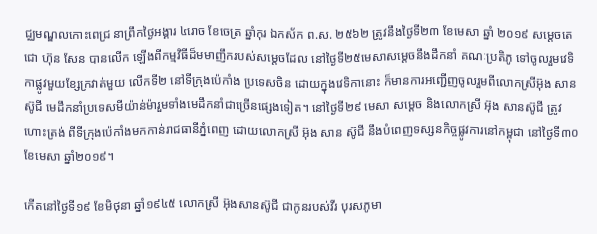ជ្ឈមណ្ឌលកោះពេជ្រ នាព្រឹកថៃ្ងអង្គារ ៤រោច ខែចេត្រ ឆ្នាំកុរ ឯកស័ក ព.ស. ២៥៦២ ត្រូវនឹងថ្ងៃទី២៣ ខែមេសា ឆ្នាំ ២០១៩ សម្តេចតេជោ ហ៊ុន សែន បានលើក ឡើងពីកម្មវិធីដ៏មមាញឹករបស់សម្តេចដែល នៅថ្ងៃទី២៥មេសាសម្តេចនឹងដឹកនាំ គណៈប្រតិភូ ទៅចូលរួមវេទិកាផ្លូវមួយខ្សែក្រវាត់មួយ លើកទី២ នៅទីក្រុងប៉េកាំង ប្រទេសចិន ដោយក្នុងវេទិកានោះ ក៏មានការអញ្ជើញចូលរួមពីលោកស្រីអ៊ុង សាន ស៊ូជី មេដឹកនាំប្រទេសមីយ៉ាន់ម៉ារួមទាំងមេដឹកនាំជាច្រើនផ្សេងទៀត។ នៅថ្ងៃទី២៩ មេសា សម្តេច និងលោកស្រី អ៊ុង សានស៊ូជី ត្រូវហោះត្រង់ ពីទីក្រុងប៉េកាំងមកកាន់រាជធានីភ្នំពេញ ដោយលោកស្រី អ៊ុង សាន ស៊ូជី នឹងបំពេញទស្សនកិច្ចផ្លូវការនៅកម្ពុជា នៅថ្ងៃទី៣០ ខែមេសា ឆ្នាំ២០១៩។

កើតនៅថ្ងៃទី១៩ ខែមិថុនា ឆ្នាំ១៩៤៥ លោកស្រី អ៊ុងសានស៊ូជី ជាកូនរបស់វីរ បុរសភូមា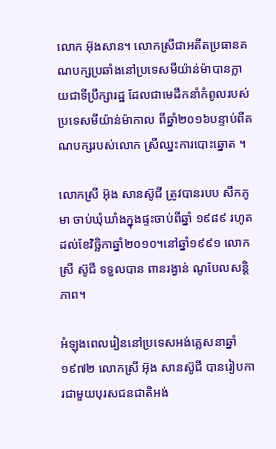លោក អ៊ុងសាន។ លោកស្រីជាអតីតប្រធានគណបក្សប្រឆាំងនៅប្រទេសមីយ៉ាន់ម៉ាបានក្លាយជាទីប្រឹក្សារដ្ឋ ដែលជាមេដឹកនាំកំពូលរបស់ប្រទេសមីយ៉ាន់ម៉ាកាល ពីឆ្នាំ២០១៦បន្ទាប់ពីគណបក្សរបស់លោក ស្រីឈ្នះការបោះឆ្នោត ។

លោកស្រី អ៊ុង សានស៊ូជី ត្រូវបានរបប សឹកភូមា ចាប់ឃុំឃាំងក្នុងផ្ទះចាប់ពីឆ្នាំ ១៩៨៩ រហូតដល់ខែវិច្ឆិកាឆ្នាំ២០១០។នៅឆ្នាំ១៩៩១ លោកស្រី ស៊ូជី ទទួលបាន ពានរង្វាន់ ណូបែលសន្តិភាព។

អំឡុងពេលរៀននៅប្រទេសអង់គ្លេសនាឆ្នាំ១៩៧២ លោកស្រី អ៊ុង សានស៊ូជី បានរៀបការជាមួយបុរសជនជាតិអង់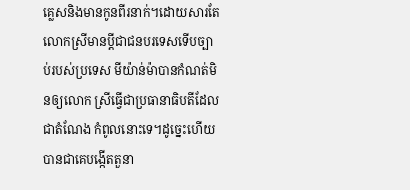គ្លេសនិងមានកូនពីរនាក់។ដោយសារតែលោកស្រីមានប្តីជាជនបរទេសទើបច្បាប់របស់ប្រទេស មីយ៉ាន់ម៉ាបានកំណត់មិនឲ្យលោក ស្រីធ្វើជាប្រធានាធិបតីដែលជាតំណែង កំពូលនោះទេ។ដូច្នេះហើយបានជាគេបង្កើតតួនា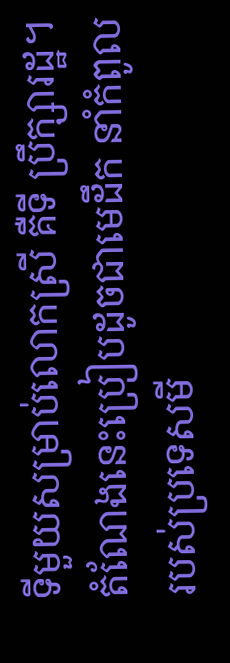ទីមួយសម្រាប់លោកស្រី គឺទី ប្រឹក្សារដ្ឋ។ តំណែងនេះប្រៀបដូចជាមេដឹក នាំកំពូលរបស់ប្រទេសមី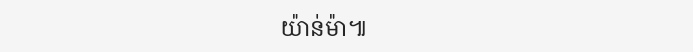យ៉ាន់ម៉ា៕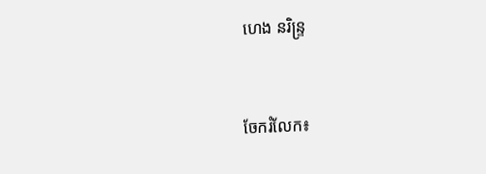ហេង នរិន្ទ្រ


ចែករំលែក៖